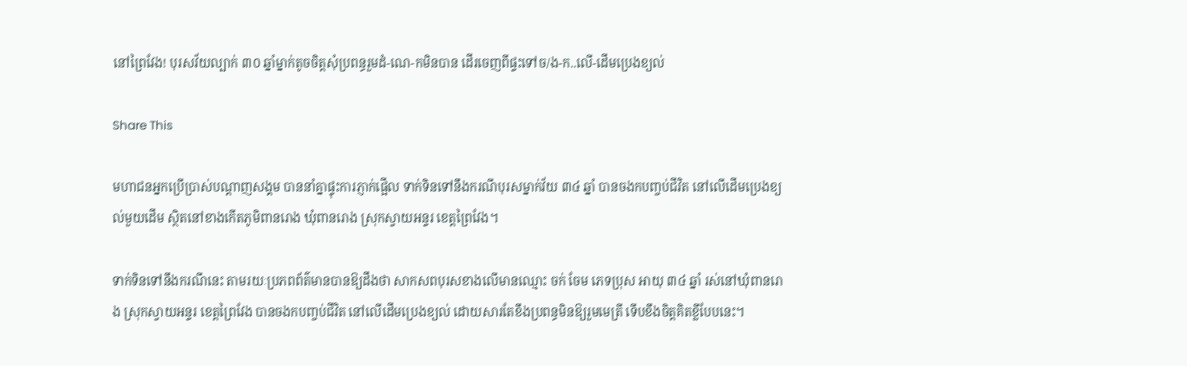នៅព្រៃវែង! បុរសវ័យល្បាក់ ៣០ ឆ្នាំម្នាក់តូចចិត្តសុំប្រពន្ធរួមដំ-ណេ-កមិនបាន ដើរចេញពីផ្ទះទៅច/ង-ក..លើ-ដើមប្រេងខ្យល់

Share This

មហាជនអ្នកប្រើប្រាស់បណ្ដាញសង្គម បាននាំគ្នាផ្ទុះការភ្ញាក់ផ្អើល ទាក់ទិនទៅនឹងករណីបុរសម្នាក់វ័យ ៣៤ ឆ្នាំ បានចងកបញ្ចប់ជីវិត នៅលើដើមប្រេងខ្យល់មួយដើម ស្ថិតនៅខាងកើតភូមិពានរោង ឃុំពានរោង ស្រុកស្វាយអន្ទរ ខេត្តព្រៃវែង។

ទាក់ទិនទៅនឹងករណីនេះ តាមរយៈប្រភពព័ត៌មានបានឱ្យដឹងថា សាកសពបុរសខាងលើមានឈ្មោះ ចក់ ចែម ភេទប្រុស អាយុ ៣៤ ឆ្នាំ រស់នៅឃុំពានរោង ស្រុកស្វាយអន្ទរ ខេត្តព្រៃវែង បានចងកបញ្ចប់ជីវិត នៅលើដើមប្រេងខ្យល់ ដោយសារតែខឹងប្រពន្ធមិនឱ្យរួមមេត្រី ទើបខឹងចិត្តគិតខ្លីបែបនេះ។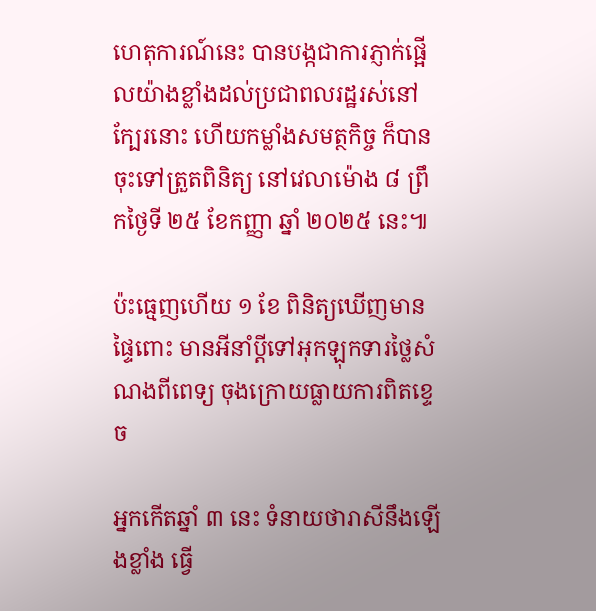ហេតុការណ៍នេះ បានបង្កជាការភ្ញាក់ផ្អើលយ៉ាងខ្លាំងដល់ប្រជាពលរដ្ឋរស់នៅក្បែរនោះ ហើយកម្លាំងសមត្ថកិច្ច ក៏បានចុះទៅត្រួតពិនិត្យ នៅវេលាម៉ោង ៨ ព្រឹកថ្ងៃទី ២៥ ខែកញ្ញា ឆ្នាំ ២០២៥ នេះ៕

ប៉ះធ្មេញហើយ ១ ខែ ពិនិត្យឃើញមានផ្ទៃពោះ មានអីនាំប្ដីទៅអុកឡុកទារថ្លៃសំណងពីពេទ្យ ចុងក្រោយធ្លាយការពិតខ្ទេច

អ្នកកើតឆ្នាំ ៣ នេះ ទំនាយថារាសីនឹងឡើងខ្លាំង ធ្វើ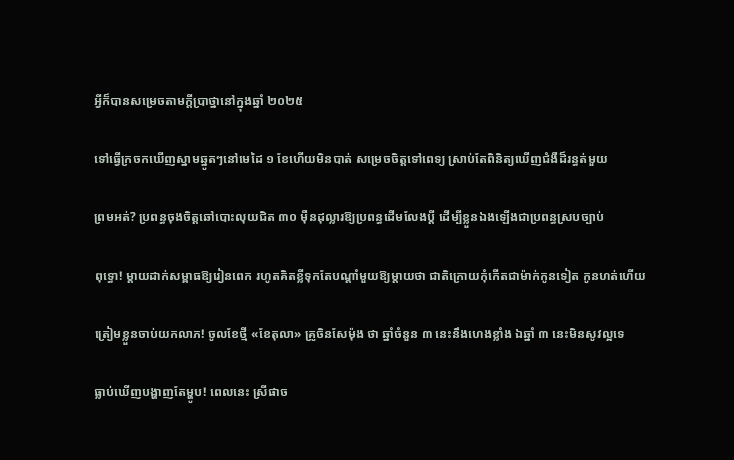អ្វីក៏បានសម្រេចតាមក្ដីប្រាថ្នានៅក្នុងឆ្នាំ ២០២៥

ទៅធ្វើក្រចកឃើញស្នាមឆ្នូតៗនៅមេដៃ ១ ខែហើយមិនបាត់ សម្រេចចិត្តទៅពេទ្យ ស្រាប់តែពិនិត្យឃើញជំងឺដ៏រន្ធត់មួយ

ព្រមអត់? ប្រពន្ធចុងចិត្តឆៅបោះលុយជិត ៣០ ម៉ឺនដុល្លារឱ្យប្រពន្ធដើមលែងប្តី ដើម្បីខ្លួនឯងឡើងជាប្រពន្ធស្របច្បាប់

ពុទ្ធោ! ម្ដាយដាក់សម្ពាធឱ្យរៀនពេក រហូតគិតខ្លីទុកតែបណ្ដាំមួយឱ្យម្តាយថា ជាតិក្រោយកុំកើតជាម៉ាក់កូនទៀត កូនហត់ហើយ

ត្រៀមខ្លួនចាប់យកលាភ! ចូលខែថ្មី «ខែតុលា» គ្រូចិនសែម៉ុង ថា ឆ្នាំចំនួន ៣ នេះនឹងហេងខ្លាំង ឯឆ្នាំ ៣ នេះមិនសូវល្អទេ

ធ្លាប់ឃើញបង្ហាញតែម្ហូប! ពេលនេះ ស្រីផាច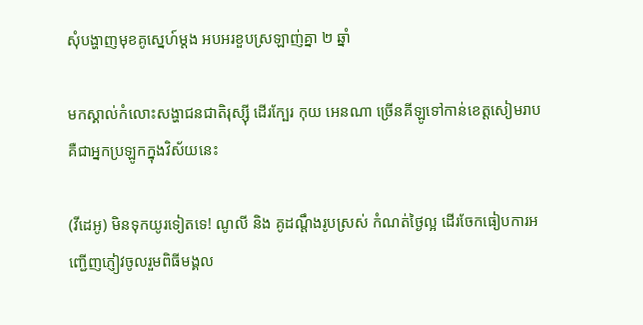សុំបង្ហាញមុខគូស្នេហ៍ម្ដង អបអរខួបស្រឡាញ់គ្នា ២ ឆ្នាំ

មកស្គាល់កំលោះសង្ហាជនជាតិរុស្ស៊ី ដើរក្បែរ កុយ អេនណា ច្រើនគីឡូទៅកាន់ខេត្តសៀមរាប គឺជាអ្នកប្រឡូកក្នុងវិស័យនេះ

(វីដេអូ) មិនទុកយូរទៀតទេ! ណូលី និង គូដណ្ដឹងរូបស្រស់ កំណត់ថ្ងៃល្អ ដើរចែកធៀបការអញ្ជើញភ្ញៀវចូលរួមពិធីមង្គល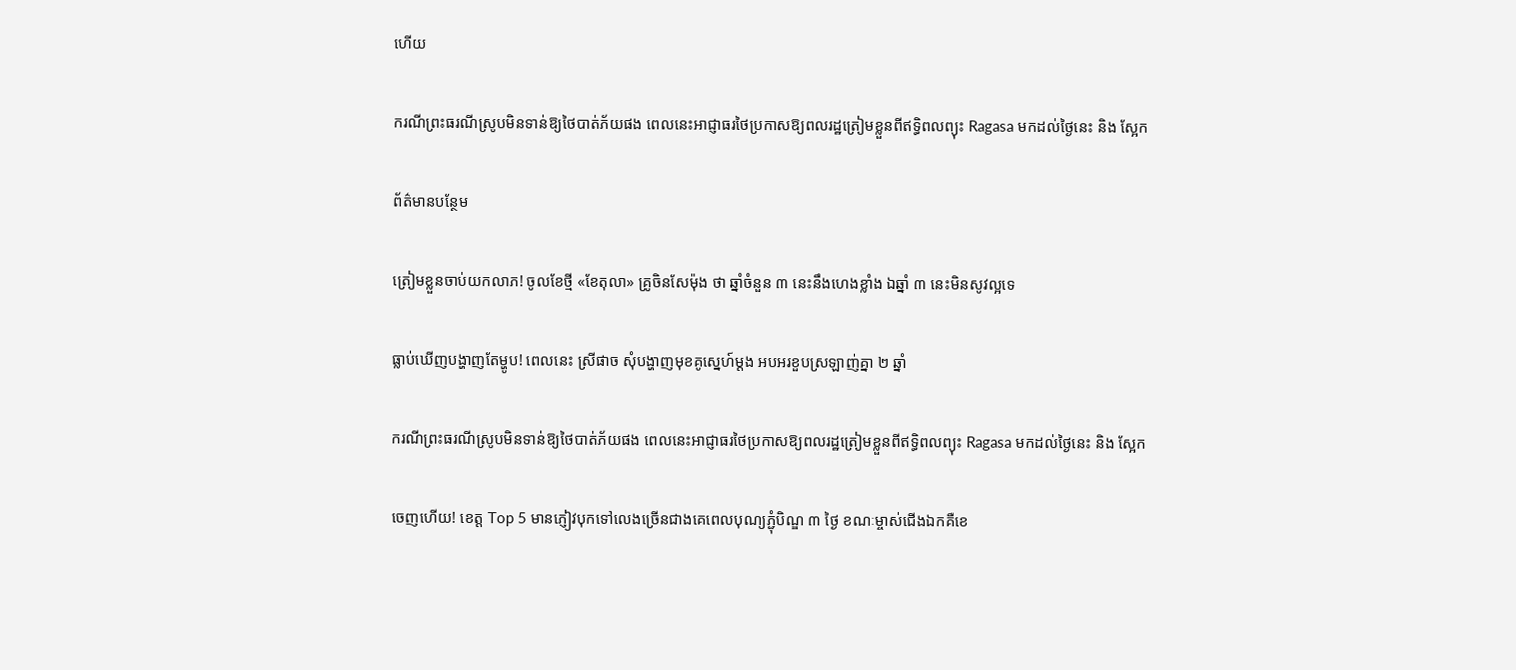ហើយ

ករណីព្រះធរណីស្រូបមិនទាន់ឱ្យថៃបាត់ភ័យផង ពេលនេះអាជ្ញាធរថៃប្រកាសឱ្យពលរដ្ឋត្រៀមខ្លួនពីឥទ្ធិពលព្យុះ Ragasa មកដល់ថ្ងៃនេះ និង ស្អែក

ព័ត៌មានបន្ថែម

ត្រៀមខ្លួនចាប់យកលាភ! ចូលខែថ្មី «ខែតុលា» គ្រូចិនសែម៉ុង ថា ឆ្នាំចំនួន ៣ នេះនឹងហេងខ្លាំង ឯឆ្នាំ ៣ នេះមិនសូវល្អទេ

ធ្លាប់ឃើញបង្ហាញតែម្ហូប! ពេលនេះ ស្រីផាច សុំបង្ហាញមុខគូស្នេហ៍ម្ដង អបអរខួបស្រឡាញ់គ្នា ២ ឆ្នាំ

ករណីព្រះធរណីស្រូបមិនទាន់ឱ្យថៃបាត់ភ័យផង ពេលនេះអាជ្ញាធរថៃប្រកាសឱ្យពលរដ្ឋត្រៀមខ្លួនពីឥទ្ធិពលព្យុះ Ragasa មកដល់ថ្ងៃនេះ និង ស្អែក

ចេញហើយ! ខេត្ត Top 5 មានភ្ញៀវបុកទៅលេងច្រើនជាងគេពេលបុណ្យភ្ជុំបិណ្ឌ ៣ ថ្ងៃ ខណៈម្ចាស់ជើងឯកគឺខេ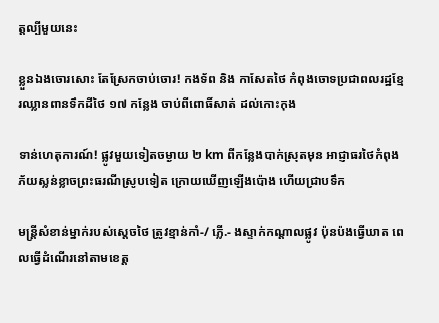ត្តល្បីមួយនេះ

ខ្លួនឯងចោរសោះ តែស្រែកចាប់ចោរ! កងទ័ព និង កាសែតថៃ កំពុងចោទប្រជាពលរដ្ឋខ្មែរឈ្លានពានទឹកដីថៃ ១៧ កន្លែង ចាប់ពីពោធិ៍សាត់ ដល់កោះកុង

ទាន់ហេតុការណ៍! ផ្លូវមួយទៀតចម្ងាយ ២ km ពីកន្លែងបាក់ស្រុតមុន អាជ្ញាធរថៃកំពុងភ័យស្លន់ខ្លាចព្រះធរណីស្រូបទៀត ក្រោយឃើញឡើងប៉ោង ហើយជ្រាបទឹក

មន្រ្តីសំខាន់ម្នាក់របស់ស្តេចថៃ ត្រូវខ្មាន់កាំ-/ ភ្លើ.- ងស្ទាក់កណ្ដាលផ្លូវ ប៉ុនប៉ងធ្វើឃាត ពេលធ្វើដំណើរនៅតាមខេត្ត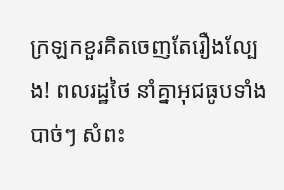ក្រឡកខួរគិតចេញតែរឿងល្បែង! ពលរដ្ឋថៃ នាំគ្នាអុជធូបទាំងបាច់ៗ សំពះ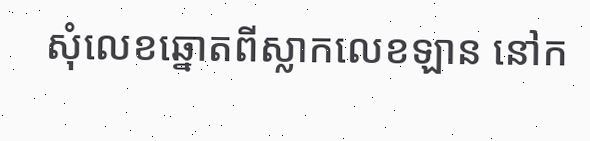សុំលេខឆ្នោតពីស្លាកលេខឡាន នៅក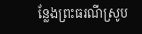ន្លែងព្រះធរណីស្រូប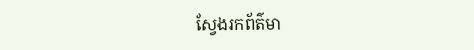ស្វែងរកព័ត៌មា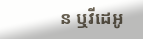ន ឬវីដេអូ